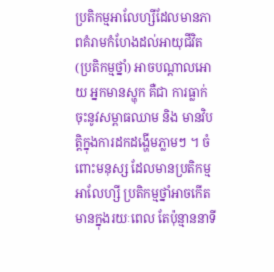ប្រតិកម្មអាលែហ្សីដែលមានភាពគំរាមកំហែងដល់អាយុជីវិត (ប្រតិកម្មថ្នាំ) អាចបណ្តាលអោយ អ្នកមានស្ហុក គឺជា ការធ្លាក់ចុះនូវសម្ពាធឈាម និង មានវិបត្តិក្នុងការដកដង្ហើមភ្លាមៗ ។ ចំពោះមនុស្ស ដែលមានប្រតិកម្មអាលែហ្សី ប្រតិកម្មថ្នាំអាចកើតមានក្នុងរយៈពេល តែប៉ុន្មាននាទី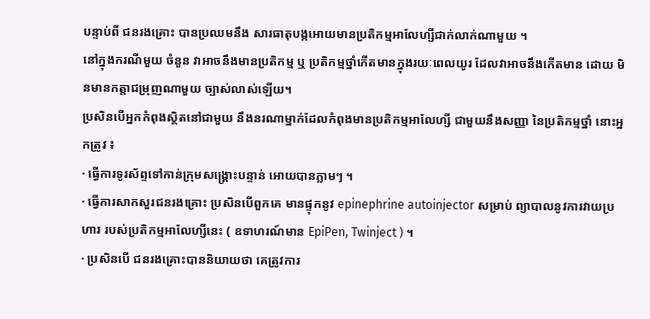បន្ទាប់ពី ជនរងគ្រោះ បានប្រឈមនឹង សារធាតុបង្កអោយមានប្រតិកម្មអាលែហ្សីជាក់លាក់ណាមួយ ។
នៅក្នុងករណីមួយ ចំនួន វាអាចនឹងមានប្រតិកម្ម ឬ ប្រតិកម្មថ្នាំកើតមានក្នុងរយៈពេលយូរ ដែលវាអាចនឹងកើតមាន ដោយ មិនមានកត្តាជម្រុញណាមួយ ច្បាស់លាស់ឡើយ។
ប្រសិនបើអ្នកកំពុងស្ថិតនៅជាមួយ នឹងនរណាម្នាក់ដែលកំពុងមានប្រតិកម្មអាលែហ្សី ជាមួយនឹងសញ្ញា នៃប្រតិកម្មថ្នាំ នោះអ្នកត្រូវ ៖
· ធ្វើការទូរស័ព្ទទៅកាន់ក្រុមសង្គ្រោះបន្ទាន់ អោយបានភ្លាមៗ ។
· ធ្វើការសាកសួរជនរងគ្រោះ ប្រសិនបើពួកគេ មានផ្ទុកនូវ epinephrine autoinjector សម្រាប់ ព្យាបាលនូវការវាយប្រហារ របស់ប្រតិកម្មអាលែហ្សីនេះ ( ឧទាហរណ៍មាន EpiPen, Twinject ) ។
· ប្រសិនបើ ជនរងគ្រោះបាននិយាយថា គេត្រូវការ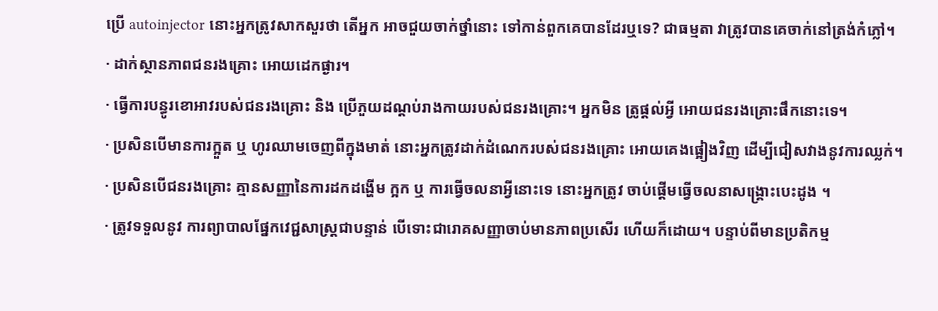ប្រើ autoinjector នោះអ្នកត្រូវសាកសួរថា តើអ្នក អាចជួយចាក់ថ្នាំនោះ ទៅកាន់ពួកគេបានដែរឬទេ? ជាធម្មតា វាត្រូវបានគេចាក់នៅត្រង់កំភ្លៅ។
· ដាក់ស្ថានភាពជនរងគ្រោះ អោយដេកផ្ងារ។
· ធ្វើការបន្ធូរខោអាវរបស់ជនរងគ្រោះ និង ប្រើភួយដណ្តប់រាងកាយរបស់ជនរងគ្រោះ។ អ្នកមិន ត្រូផ្តល់អ្វី អោយជនរងគ្រោះផឹកនោះទេ។
· ប្រសិនបើមានការក្អួត ឬ ហូរឈាមចេញពីក្នុងមាត់ នោះអ្នកត្រូវដាក់ដំណេករបស់ជនរងគ្រោះ អោយគេងផ្អៀងវិញ ដើម្បីជៀសវាងនូវការឈ្លក់។
· ប្រសិនបើជនរងគ្រោះ គ្មានសញ្ញានៃការដកដង្ហើម ក្អក ឬ ការធ្វើចលនាអ្វីនោះទេ នោះអ្នកត្រូវ ចាប់ផ្តើមធ្វើចលនាសង្គ្រោះបេះដូង ។
· ត្រូវទទួលនូវ ការព្យាបាលផ្នែកវេជ្ជសាស្ត្រជាបន្ទាន់ បើទោះជារោគសញ្ញាចាប់មានភាពប្រសើរ ហើយក៏ដោយ។ បន្ទាប់ពីមានប្រតិកម្ម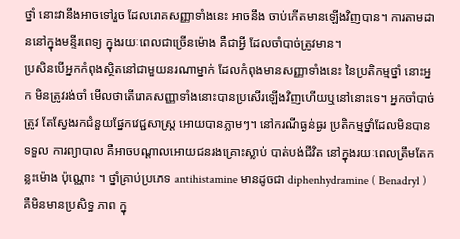ថ្នាំ នោះវានឹងអាចទៅរួច ដែលរោគសញ្ញាទាំងនេះ អាចនឹង ចាប់កើតមានឡើងវិញបាន។ ការតាមដាននៅក្នុងមន្ទីរពេទ្យ ក្នុងរយៈពេលជាច្រើនម៉ោង គឺជាអ្វី ដែលចាំបាច់ត្រូវមាន។
ប្រសិនបើអ្នកកំពុងស្ថិតនៅជាមួយនរណាម្នាក់ ដែលកំពុងមានសញ្ញាទាំងនេះ នៃប្រតិកម្មថ្នាំ នោះអ្នក មិនត្រូវរង់ចាំ មើលថាតើរោគសញ្ញាទាំងនោះបានប្រសើរឡើងវិញហើយឬនៅនោះទេ។ អ្នកចាំបាច់ ត្រូវ តែស្វែងរកជំនួយផ្នែកវេជ្ជសាស្ត្រ អោយបានភ្លាមៗ។ នៅករណីធ្ងន់ធ្ងរ ប្រតិកម្មថ្នាំដែលមិនបានទទួល ការព្យាបាល គឺអាចបណ្តាលអោយជនរងគ្រោះស្លាប់ បាត់បង់ជីវិត នៅក្នុងរយៈពេលត្រឹមតែកន្លះម៉ោង ប៉ុណ្ណោះ ។ ថ្នាំគ្រាប់ប្រភេទ antihistamine មានដូចជា diphenhydramine ( Benadryl ) គឺមិនមានប្រសិទ្ធ ភាព ក្នុ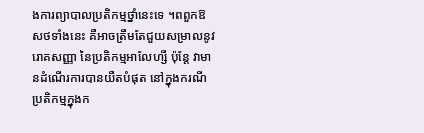ងការព្យាបាលប្រតិកម្មថ្នាំនេះទេ ។ពពួកឱសថទាំងនេះ គឺអាចត្រឹមតែជួយសម្រាលនូវរោគសញ្ញា នៃប្រតិកម្មអាលែហ្សី ប៉ុន្តែ វាមានដំណើរការបានយឺតបំផុត នៅក្នុងករណីប្រតិកម្មក្នុងក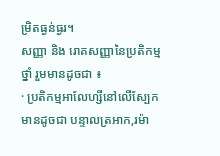ម្រិតធ្ងន់ធ្ងរ។
សញ្ញា និង រោគសញ្ញានៃប្រតិកម្មថ្នាំ រួមមានដូចជា ៖
· ប្រតិកម្មអាលែហ្សីនៅលើស្បែក មានដូចជា បន្ទាលត្រអាក,រម៉ា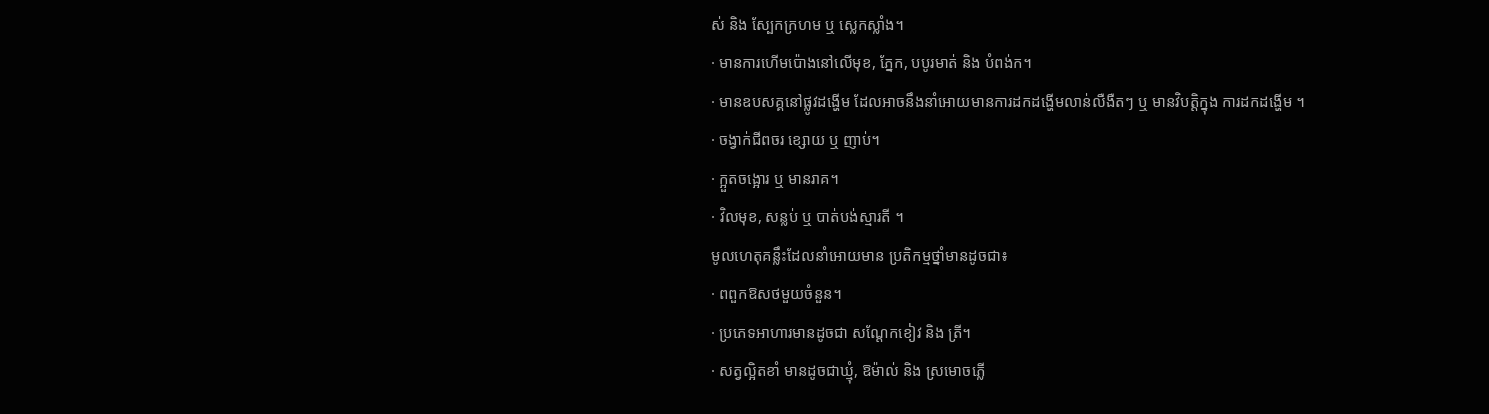ស់ និង ស្បែកក្រហម ឬ ស្លេកស្លាំង។
· មានការហើមប៉ោងនៅលើមុខ, ភ្នែក, បបូរមាត់ និង បំពង់ក។
· មានឧបសគ្គនៅផ្លូវដង្ហើម ដែលអាចនឹងនាំអោយមានការដកដង្ហើមលាន់លឺងឺតៗ ឬ មានវិបត្តិក្នុង ការដកដង្ហើម ។
· ចង្វាក់ជីពចរ ខ្សោយ ឬ ញាប់។
· ក្អួតចង្អោរ ឬ មានរាគ។
· វិលមុខ, សន្លប់ ឬ បាត់បង់ស្មារតី ។
មូលហេតុគន្លឹះដែលនាំអោយមាន ប្រតិកម្មថ្នាំមានដូចជា៖
· ពពួកឱសថមួយចំនួន។
· ប្រភេទអាហារមានដូចជា សណ្តែកខៀវ និង ត្រី។
· សត្វល្អិតខាំ មានដូចជាឃ្មុំ, ឱម៉ាល់ និង ស្រមោចភ្លើ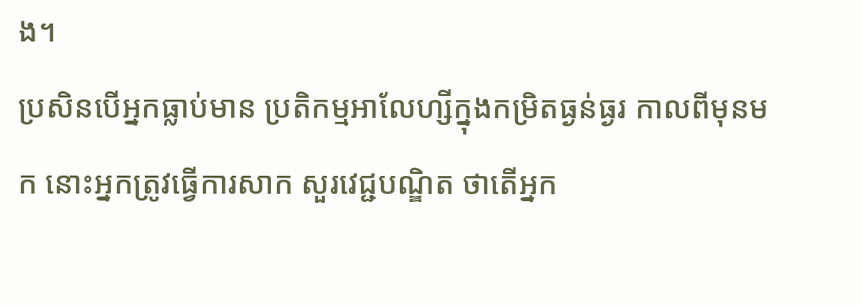ង។
ប្រសិនបើអ្នកធ្លាប់មាន ប្រតិកម្មអាលែហ្សីក្នុងកម្រិតធ្ងន់ធ្ងរ កាលពីមុនមក នោះអ្នកត្រូវធ្វើការសាក សួរវេជ្ជបណ្ឌិត ថាតើអ្នក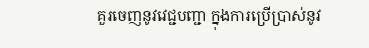គួរចេញនូវវេជ្ជបញ្ជា ក្នុងការប្រើប្រាស់នូវ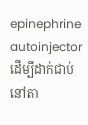epinephrine autoinjector ដើម្បីដាក់ជាប់នៅតា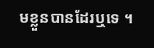មខ្លួនបានដែរឬទេ ។